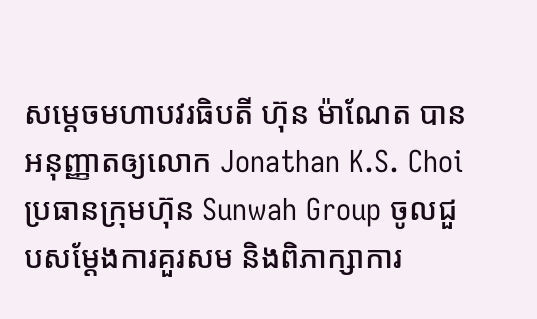សម្ដេចមហាបវរធិបតី ហ៊ុន ម៉ាណែត បានអនុញ្ញាតឲ្យលោក Jonathan K.S. Choi ប្រធានក្រុមហ៊ុន Sunwah Group ចូលជួបសម្ដែងការគួរសម និងពិភាក្សាការ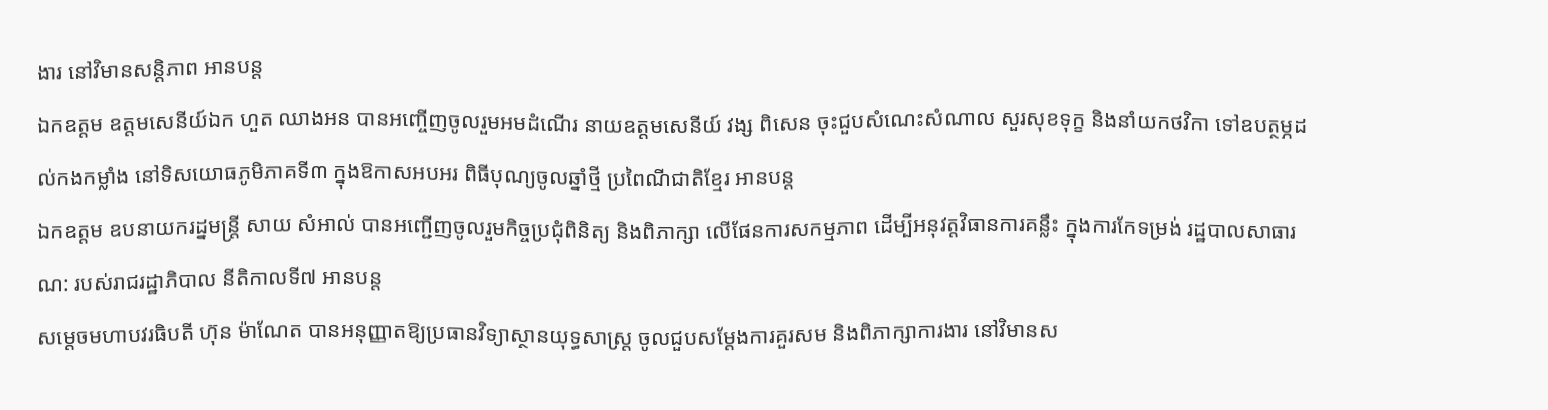ងារ នៅវិមានសន្តិភាព អានបន្ត
ឯកឧត្តម ឧត្តមសេនីយ៍ឯក ហួត ឈាងអន បានអញ្ចើញចូលរួមអមដំណើរ នាយឧត្តមសេនីយ៍ វង្ស ពិសេន ចុះជួបសំណេះសំណាល សួរសុខទុក្ខ និងនាំយកថវិកា ទៅឧបត្ថម្ភដល់កងកម្លាំង នៅទិសយោធភូមិភាគទី៣ ក្នុងឱកាសអបអរ ពិធីបុណ្យចូលឆ្នាំថ្មី ប្រពៃណីជាតិខ្មែរ អានបន្ត
ឯកឧត្តម ឧបនាយករដ្នមន្ត្រី សាយ សំអាល់ បានអញ្ជេីញចូលរួមកិច្ចប្រជុំពិនិត្យ និងពិភាក្សា លើផែនការសកម្មភាព ដើម្បីអនុវត្តវិធានការគន្លឹះ ក្នុងការកែទម្រង់ រដ្ឋបាលសាធារណ: របស់រាជរដ្ឋាភិបាល នីតិកាលទី៧ អានបន្ត
សម្ដេចមហាបវរធិបតី ហ៊ុន ម៉ាណែត បានអនុញ្ញាតឱ្យប្រធានវិទ្យាស្ថានយុទ្ធសាស្ត្រ ចូលជួបសម្ដែងការគួរសម និងពិភាក្សាការងារ នៅវិមានស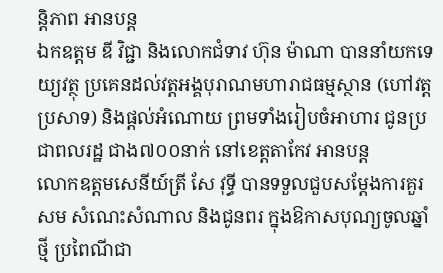ន្តិភាព អានបន្ត
ឯកឧត្តម ឌី វិជ្ជា និងលោកជំទាវ ហ៊ុន ម៉ាណា បាននាំយកទេយ្យវត្ថុ ប្រគេនដល់វត្តអង្គបុរាណមហារាជធម្មស្ថាន (ហៅវត្តប្រសាទ) និងផ្ដល់អំណោយ ព្រមទាំងរៀបចំអាហារ ជូនប្រជាពលរដ្ឋ ជាង៧០០នាក់ នៅខេត្តតាកែវ អានបន្ត
លោកឧត្តមសេនីយ៍ត្រី សែ វុទ្ធី បានទទួលជួបសម្តែងការគួរសម សំណេះសំណាល និងជូនពរ ក្នុងឱកាសបុណ្យចូលឆ្នាំថ្មី ប្រពៃណីជា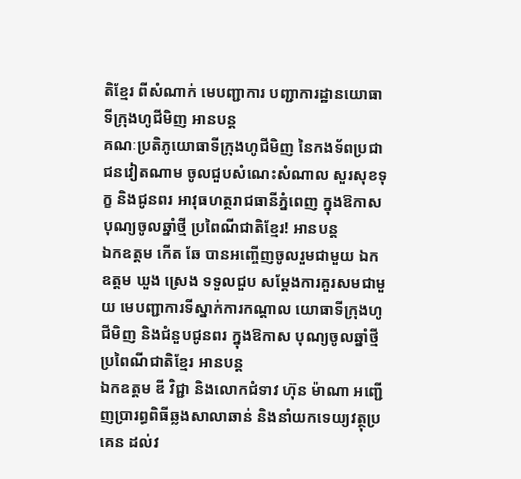តិខ្មែរ ពីសំណាក់ មេបញ្ជាការ បញ្ជាការដ្ឋានយោធាទីក្រុងហូជីមិញ អានបន្ត
គណៈប្រតិភូយោធាទីក្រុងហូជីមិញ នៃកងទ័ពប្រជាជនវៀតណាម ចូលជួបសំណេះសំណាល សួរសុខទុក្ខ និងជូនពរ អាវុធហត្ថរាជធានីភ្នំពេញ ក្នុងឱកាសបុណ្យចូលឆ្នាំថ្មី ប្រពៃណីជាតិខ្មែរ! អានបន្ត
ឯកឧត្តម កើត ឆែ បានអញ្ចើញចូលរួមជាមួយ ឯកឧត្ដម ឃួង ស្រេង ទទួលជួប សម្ដែងការគួរសមជាមួយ មេបញ្ជាការទីស្នាក់ការកណ្តាល យោធាទីក្រុងហូជីមិញ និងជំនួបជូនពរ ក្នុងឱកាស បុណ្យចូលឆ្នាំថ្មី ប្រពៃណីជាតិខ្មែរ អានបន្ត
ឯកឧត្តម ឌី វិជ្ជា និងលោកជំទាវ ហ៊ុន ម៉ាណា អញ្ជើញប្រារព្ធពិធីឆ្លងសាលាឆាន់ និងនាំយកទេយ្យវត្ថុប្រគេន ដល់វ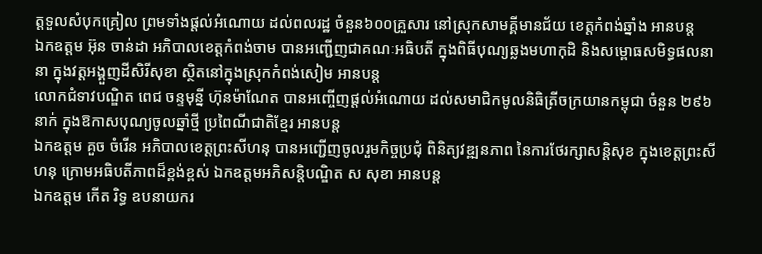ត្តទួលសំបុកគ្រៀល ព្រមទាំងផ្តល់អំណោយ ដល់ពលរដ្ឋ ចំនួន៦០០គ្រួសារ នៅស្រុកសាមគ្គីមានជ័យ ខេត្តកំពង់ឆ្នាំង អានបន្ត
ឯកឧត្តម អ៊ុន ចាន់ដា អភិបាលខេត្តកំពង់ចាម បានអញ្ជើញជាគណៈអធិបតី ក្នុងពិធីបុណ្យឆ្លងមហាកុដិ និងសម្ពោធសមិទ្ធផលនានា ក្នុងវត្តអង្គួញដីសិរីសុខា ស្ថិតនៅក្នុងស្រុកកំពង់សៀម អានបន្ត
លោកជំទាវបណ្ឌិត ពេជ ចន្ទមុន្នី ហ៊ុនម៉ាណែត បានអញ្ចើញផ្តល់អំណោយ ដល់សមាជិកមូលនិធិត្រីចក្រយានកម្ពុជា ចំនួន ២៩៦ នាក់ ក្នុងឱកាសបុណ្យចូលឆ្នាំថ្មី ប្រពៃណីជាតិខ្មែរ អានបន្ត
ឯកឧត្តម គួច ចំរើន អភិបាលខេត្តព្រះសីហនុ បានអញ្ជើញចូលរួមកិច្ចប្រជុំ ពិនិត្យវឌ្ឍនភាព នៃការថែរក្សាសន្តិសុខ ក្នុងខេត្តព្រះសីហនុ ក្រោមអធិបតីភាពដ៏ខ្ពង់ខ្ពស់ ឯកឧត្តមអភិសន្តិបណ្ឌិត ស សុខា អានបន្ត
ឯកឧត្តម កើត រិទ្ធ ឧបនាយករ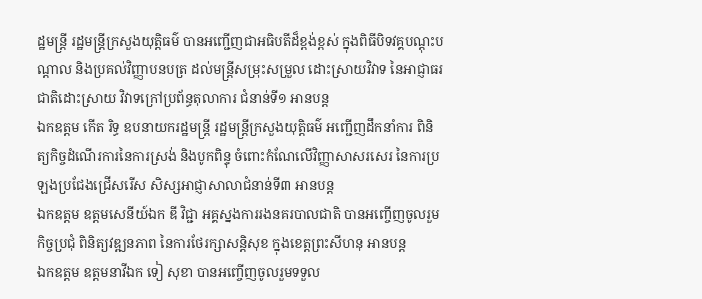ដ្ឋមន្ត្រី រដ្ឋមន្ត្រីក្រសួងយុត្តិធម៌ បានអញ្ជើញជាអធិបតីដ៏ខ្ពង់ខ្ពស់ ក្នុងពិធីបិទវគ្គបណ្តុះបណ្តាល និងប្រគល់វិញ្ញាបនបត្រ ដល់មន្ត្រីសម្រុះសម្រួល ដោះស្រាយវិវាទ នៃអាជ្ញាធរជាតិដោះស្រាយ វិវាទក្រៅប្រព័ន្ធតុលាការ ជំនាន់ទី១ អានបន្ត
ឯកឧត្តម កើត រិទ្ធ ឧបនាយករដ្ឋមន្ត្រី រដ្ឋមន្ត្រីក្រសួងយុត្តិធម៌ អញ្ជើញដឹកនាំការ ពិនិត្យកិច្ចដំណើរការនៃការស្រង់ និងបូកពិន្ទុ ចំពោះកំណែលើវិញ្ញាសាសរសេរ នៃការប្រឡងប្រជែងជ្រើសរើស សិស្សអាជ្ញាសាលាជំនាន់ទី៣ អានបន្ត
ឯកឧត្តម ឧត្តមសេនីយ៍ឯក ឌី វិជ្ជា អគ្គស្នងការរងនគរបាលជាតិ បានអញ្ចើញចូលរួមកិច្ចប្រជុំ ពិនិត្យវឌ្ឍនភាព នៃការថែរក្សាសន្តិសុខ ក្នុងខេត្តព្រះសីហនុ អានបន្ត
ឯកឧត្តម ឧត្តមនាវីឯក ទៀ សុខា បានអញ្ចើញចូលរួមទទួល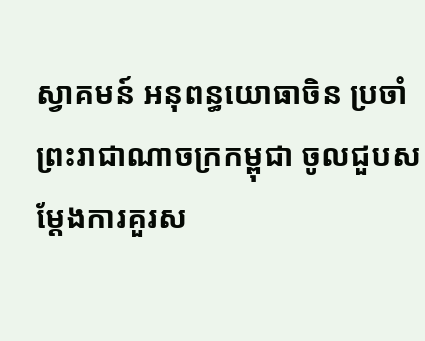ស្វាគមន៍ អនុពន្ធយោធាចិន ប្រចាំព្រះរាជាណាចក្រកម្ពុជា ចូលជួបសម្តែងការគួរស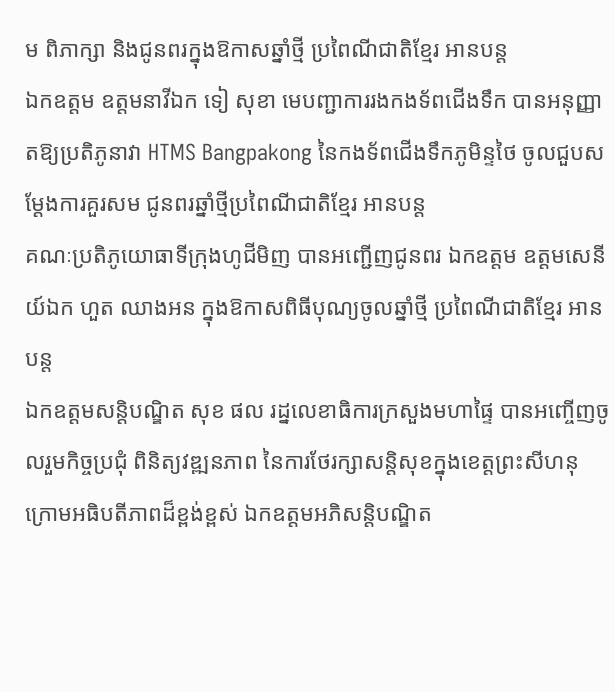ម ពិភាក្សា និងជូនពរក្នុងឱកាសឆ្នាំថ្មី ប្រពៃណីជាតិខ្មែរ អានបន្ត
ឯកឧត្តម ឧត្តមនាវីឯក ទៀ សុខា មេបញ្ជាការរងកងទ័ពជើងទឹក បានអនុញ្ញាតឱ្យប្រតិភូនាវា HTMS Bangpakong នៃកងទ័ពជើងទឹកភូមិន្ទថៃ ចូលជួបសម្តែងការគួរសម ជូនពរឆ្នាំថ្មីប្រពៃណីជាតិខ្មែរ អានបន្ត
គណៈប្រតិភូយោធាទីក្រុងហូជីមិញ បានអញ្ជើញជូនពរ ឯកឧត្តម ឧត្តមសេនីយ៍ឯក ហួត ឈាងអន ក្នុងឱកាសពិធីបុណ្យចូលឆ្នាំថ្មី ប្រពៃណីជាតិខ្មែរ អានបន្ត
ឯកឧត្ដមសន្តិបណ្ឌិត សុខ ផល រដ្នលេខាធិការក្រសួងមហាផ្ទៃ បានអញ្ចើញចូលរួមកិច្ចប្រជុំ ពិនិត្យវឌ្ឍនភាព នៃការថែរក្សាសន្តិសុខក្នុងខេត្តព្រះសីហនុ ក្រោមអធិបតីភាពដ៏ខ្ពង់ខ្ពស់ ឯកឧត្តមអភិសន្តិបណ្ឌិត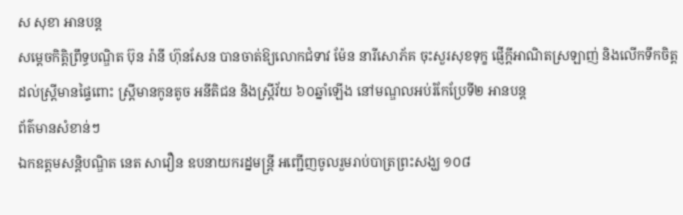ស សុខា អានបន្ត
សម្តេចកិត្តិព្រឹទ្ធបណ្ឌិត ប៊ុន រ៉ានី ហ៊ុនសែន បានចាត់ឱ្យលោកជំទាវ ម៉ែន នារីសោភ័គ ចុះសួរសុខទុក្ខ ផ្ញើក្តីអាណិតស្រឡាញ់ និងលើកទឹកចិត្ត ដល់ស្ត្រីមានផ្ទៃពោះ ស្ត្រីមានកូនតូច អនីតិជន និងស្ត្រីវ័យ ៦០ឆ្នាំឡើង នៅមណ្ឌលអប់រំកែប្រែទី២ អានបន្ត
ព័ត៌មានសំខាន់ៗ
ឯកឧត្តមសន្តិបណ្ឌិត នេត សាវឿន ឧបនាយករដ្នមន្ត្រី អញ្ជើញចូលរួមរាប់បាត្រព្រះសង្ឃ ១០៨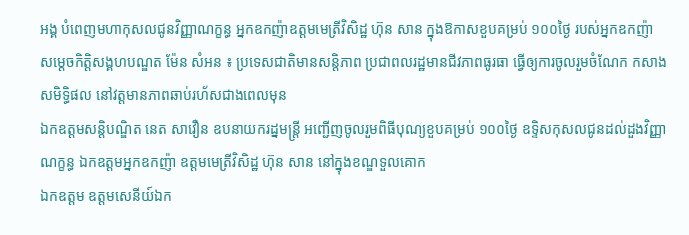អង្គ បំពេញមហាកុសលជូនវិញ្ញាណក្ខន្ធ អ្នកឧកញ៉ាឧត្តមមេត្រីវិសិដ្ឋ ហ៊ុន សាន ក្នុងឱកាសខួបគម្រប់ ១០០ថ្ងៃ របស់អ្នកឧកញ៉ា
សម្តេចកិត្តិសង្គហបណ្ឌត ម៉ែន សំអន ៖ ប្រទេសជាតិមានសន្តិភាព ប្រជាពលរដ្ឋមានជីវភាពធូរធា ធ្វើឲ្យការចូលរួមចំណែក កសាងសមិទ្ធិផល នៅវត្តមានភាពឆាប់រហ័សជាងពេលមុន
ឯកឧត្តមសន្តិបណ្ឌិត នេត សាវឿន ឧបនាយករដ្នមន្ត្រី អញ្ជើញចូលរួមពិធីបុណ្យខួបគម្រប់ ១០០ថ្ងៃ ឧទ្ទិសកុសលជូនដល់ដួងវិញ្ញាណក្ខន្ធ ឯកឧត្តមអ្នកឧកញ៉ា ឧត្តមមេត្រីវិសិដ្ឋ ហ៊ុន សាន នៅក្នុងខណ្ឌទួលគោក
ឯកឧត្តម ឧត្តមសេនីយ៍ឯក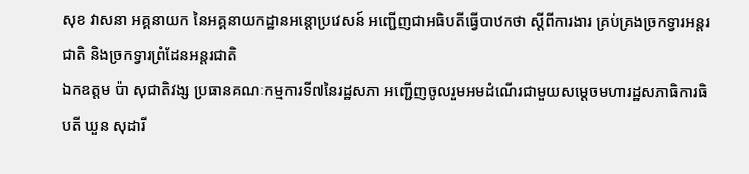សុខ វាសនា អគ្គនាយក នៃអគ្គនាយកដ្ឋានអន្តោប្រវេសន៍ អញ្ជើញជាអធិបតីធ្វើបាឋកថា ស្ដីពីការងារ គ្រប់គ្រងច្រកទ្វារអន្តរជាតិ និងច្រកទ្វារព្រំដែនអន្តរជាតិ
ឯកឧត្តម ប៉ា សុជាតិវង្ស ប្រធានគណៈកម្មការទី៧នៃរដ្ឋសភា អញ្ជើញចូលរួមអមដំណើរជាមួយសម្តេចមហារដ្ឋសភាធិការធិបតី ឃួន សុដារី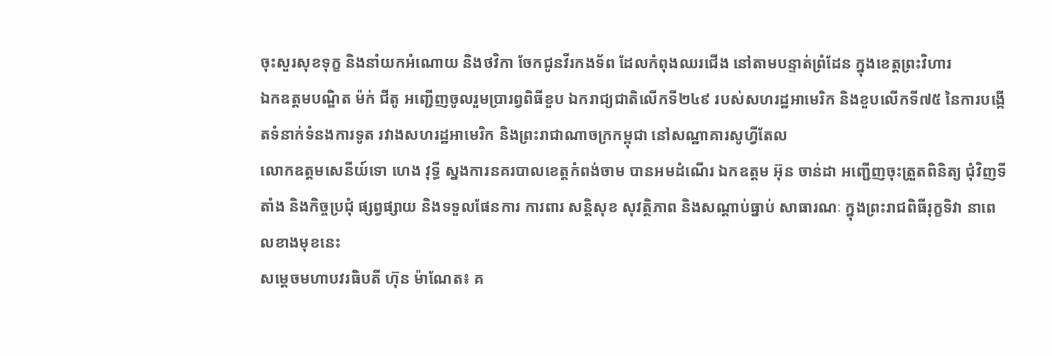ចុះសួរសុខទុក្ខ និងនាំយកអំណោយ និងថវិកា ចែកជូនវីរកងទ័ព ដែលកំពុងឈរជើង នៅតាមបន្ទាត់ព្រំដែន ក្នុងខេត្តព្រះវិហារ
ឯកឧត្តមបណ្ឌិត ម៉ក់ ជីតូ អញ្ជើញចូលរួមប្រារព្វពិធីខួប ឯករាជ្យជាតិលើកទី២៤៩ របស់សហរដ្ឋអាមេរិក និងខួបលើកទី៧៥ នៃការបង្កើតទំនាក់ទំនងការទូត រវាងសហរដ្ឋអាមេរិក និងព្រះរាជាណាចក្រកម្ពុជា នៅសណ្ឋាគារសូហ្វីតែល
លោកឧត្តមសេនីយ៍ទោ ហេង វុទ្ធី ស្នងការនគរបាលខេត្តកំពង់ចាម បានអមដំណើរ ឯកឧត្តម អ៊ុន ចាន់ដា អញ្ជើញចុះត្រួតពិនិត្យ ជុំវិញទីតាំង និងកិច្ចប្រជុំ ផ្សព្វផ្សាយ និងទទួលផែនការ ការពារ សន្តិសុខ សុវត្ថិភាព និងសណ្តាប់ធ្នាប់ សាធារណៈ ក្នុងព្រះរាជពិធីរុក្ខទិវា នាពេលខាងមុខនេះ
សម្តេចមហាបវរធិបតី ហ៊ុន ម៉ាណែត៖ គ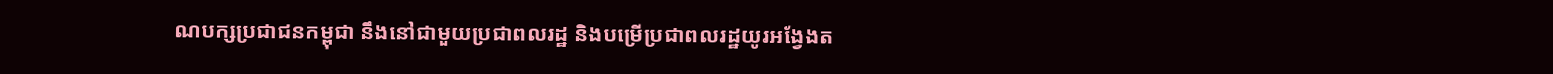ណបក្សប្រជាជនកម្ពុជា នឹងនៅជាមួយប្រជាពលរដ្ឋ និងបម្រើប្រជាពលរដ្ឋយូរអង្វែងត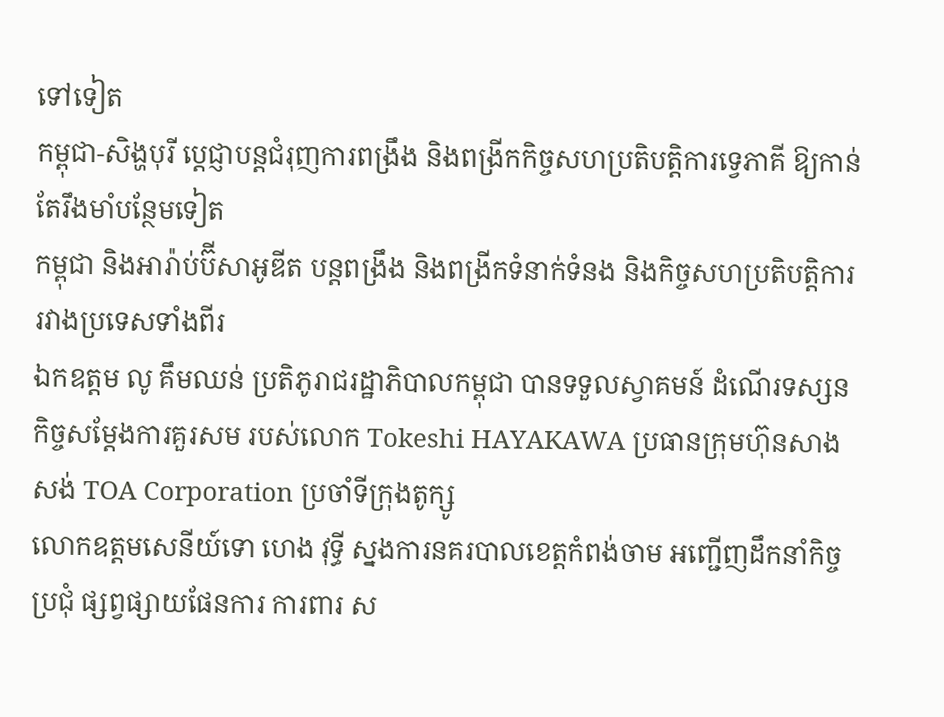ទៅទៀត
កម្ពុជា-សិង្ហបុរី ប្ដេជ្ញាបន្តជំរុញការពង្រឹង និងពង្រីកកិច្ចសហប្រតិបត្តិការទ្វេភាគី ឱ្យកាន់តែរឹងមាំបន្ថែមទៀត
កម្ពុជា និងអារ៉ាប់ប៊ីសាអូឌីត បន្តពង្រឹង និងពង្រីកទំនាក់ទំនង និងកិច្ចសហប្រតិបត្តិការ រវាងប្រទេសទាំងពីរ
ឯកឧត្តម លូ គឹមឈន់ ប្រតិភូរាជរដ្ឋាភិបាលកម្ពុជា បានទទួលស្វាគមន៍ ដំណើរទស្សនកិច្ចសម្តែងការគួរសម របស់លោក Tokeshi HAYAKAWA ប្រធានក្រុមហ៊ុនសាងសង់ TOA Corporation ប្រចាំទីក្រុងតូក្សូ
លោកឧត្តមសេនីយ៍ទោ ហេង វុទ្ធី ស្នងការនគរបាលខេត្តកំពង់ចាម អញ្ជើញដឹកនាំកិច្ចប្រជុំ ផ្សព្វផ្សាយផែនការ ការពារ ស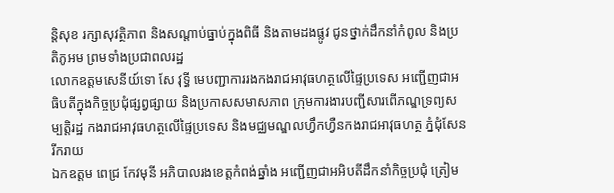ន្តិសុខ រក្សាសុវត្ថិភាព និងសណ្តាប់ធ្នាប់ក្នុងពិធី និងតាមដងផ្លូវ ជូនថ្នាក់ដឹកនាំកំពូល និងប្រតិភូអម ព្រមទាំងប្រជាពលរដ្ឋ
លោកឧត្តមសេនីយ៍ទោ សែ វុទ្ធី មេបញ្ជាការរងកងរាជអាវុធហត្ថលើផ្ទៃប្រទេស អញ្ជើញជាអធិបតីក្នុងកិច្ចប្រជុំផ្សព្វផ្សាយ និងប្រកាសសមាសភាព ក្រុមការងារបញ្ជីសារពើភណ្ឌទ្រព្យសម្បត្តិរដ្ឋ កងរាជអាវុធហត្ថលើផ្ទៃប្រទេស និងមជ្ឈមណ្ឌលហ្វឹកហ្វឺនកងរាជអាវុធហត្ថ ភ្នំជុំសែនរីករាយ
ឯកឧត្តម ពេជ្រ កែវមុនី អភិបាលរងខេត្ដកំពង់ឆ្នាំង អញ្ជើញជាអអិបតីដឹកនាំកិច្ចប្រជុំ ត្រៀម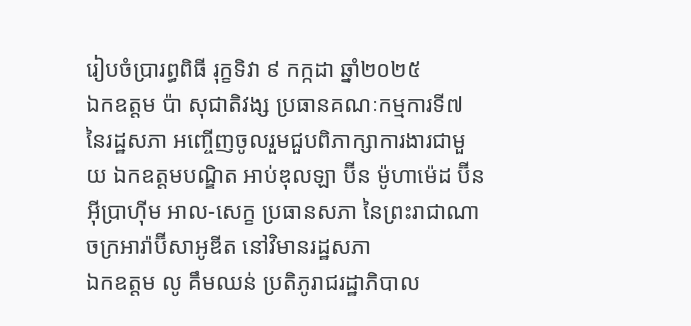រៀបចំប្រារព្ធពិធី រុក្ខទិវា ៩ កក្កដា ឆ្នាំ២០២៥
ឯកឧត្តម ប៉ា សុជាតិវង្ស ប្រធានគណៈកម្មការទី៧ នៃរដ្ឋសភា អញ្ចើញចូលរួមជួបពិភាក្សាការងារជាមួយ ឯកឧត្តមបណ្ឌិត អាប់ឌុលឡា ប៊ីន ម៉ូហាម៉េដ ប៊ីន អ៊ីប្រាហ៊ីម អាល-សេក្ខ ប្រធានសភា នៃព្រះរាជាណាចក្រអារ៉ាប៊ីសាអូឌីត នៅវិមានរដ្ឋសភា
ឯកឧត្តម លូ គឹមឈន់ ប្រតិភូរាជរដ្ឋាភិបាល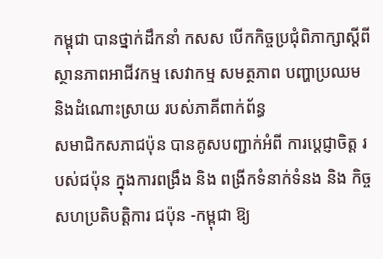កម្ពុជា បានថ្នាក់ដឹកនាំ កសស បើកកិច្ចប្រជុំពិភាក្សាស្តីពី ស្ថានភាពអាជីវកម្ម សេវាកម្ម សមត្ថភាព បញ្ហាប្រឈម និងដំណោះស្រាយ របស់ភាគីពាក់ព័ន្ធ
សមាជិកសភាជប៉ុន បានគូសបញ្ជាក់អំពី ការប្ដេជ្ញាចិត្ត របស់ជប៉ុន ក្នុងការពង្រឹង និង ពង្រីកទំនាក់ទំនង និង កិច្ចសហប្រតិបត្តិការ ជប៉ុន -កម្ពុជា ឱ្យ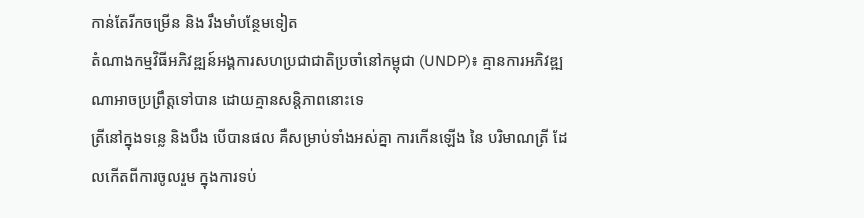កាន់តែរីកចម្រេីន និង រឹងមាំបន្ថែមទៀត
តំណាងកម្មវិធីអភិវឌ្ឍន៍អង្គការសហប្រជាជាតិប្រចាំនៅកម្ពុជា (UNDP)៖ គ្មានការអភិវឌ្ឍណាអាចប្រព្រឹត្តទៅបាន ដោយគ្មានសន្តិភាពនោះទេ
ត្រីនៅក្នុងទន្លេ និងបឹង បើបានផល គឺសម្រាប់ទាំងអស់គ្នា ការកើនឡើង នៃ បរិមាណត្រី ដែលកើតពីការចូលរួម ក្នុងការទប់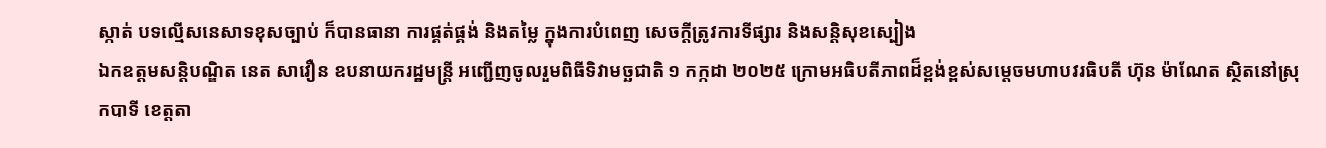ស្កាត់ បទល្មើសនេសាទខុសច្បាប់ ក៏បានធានា ការផ្គត់ផ្គង់ និងតម្លៃ ក្នុងការបំពេញ សេចក្តីត្រូវការទីផ្សារ និងសន្តិសុខស្បៀង
ឯកឧត្តមសន្តិបណ្ឌិត នេត សាវឿន ឧបនាយករដ្ឋមន្រ្តី អញ្ជើញចូលរួមពិធីទិវាមច្ឆជាតិ ១ កក្កដា ២០២៥ ក្រោមអធិបតីភាពដ៏ខ្ពង់ខ្ពស់សម្តេចមហាបវរធិបតី ហ៊ុន ម៉ាណែត ស្ថិតនៅស្រុកបាទី ខេត្តតា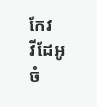កែវ
វីដែអូ
ចំ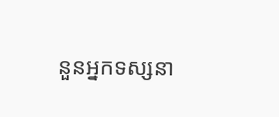នួនអ្នកទស្សនា